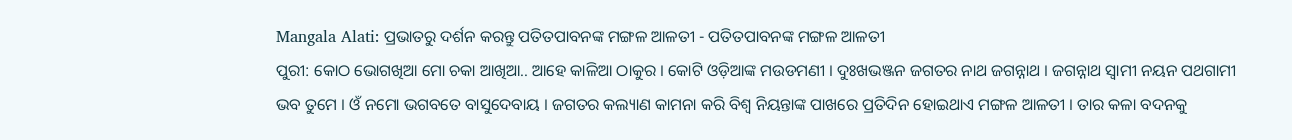Mangala Alati: ପ୍ରଭାତରୁ ଦର୍ଶନ କରନ୍ତୁ ପତିତପାବନଙ୍କ ମଙ୍ଗଳ ଆଳତୀ - ପତିତପାବନଙ୍କ ମଙ୍ଗଳ ଆଳତୀ
ପୁରୀ: କୋଠ ଭୋଗଖିଆ ମୋ ଚକା ଆଖିଆ.. ଆହେ କାଳିଆ ଠାକୁର । କୋଟି ଓଡ଼ିଆଙ୍କ ମଉଡମଣୀ । ଦୁଃଖଭଞ୍ଜନ ଜଗତର ନାଥ ଜଗନ୍ନାଥ । ଜଗନ୍ନାଥ ସ୍ବାମୀ ନୟନ ପଥଗାମୀ ଭବ ତୁମେ । ଓଁ ନମୋ ଭଗବତେ ବାସୁଦେବାୟ । ଜଗତର କଲ୍ୟାଣ କାମନା କରି ବିଶ୍ବ ନିୟନ୍ତାଙ୍କ ପାଖରେ ପ୍ରତିଦିନ ହୋଇଥାଏ ମଙ୍ଗଳ ଆଳତୀ । ତାର କଳା ବଦନକୁ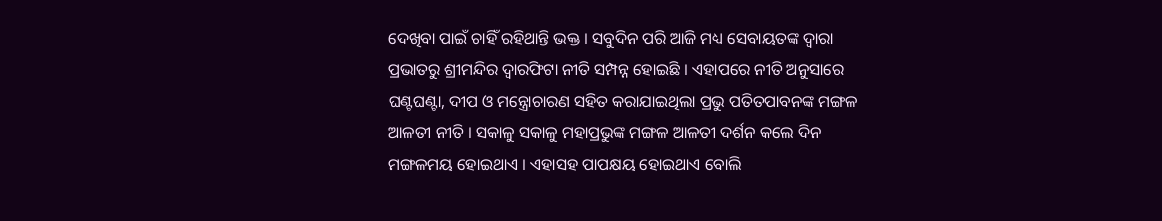ଦେଖିବା ପାଇଁ ଚାହିଁ ରହିଥାନ୍ତି ଭକ୍ତ । ସବୁଦିନ ପରି ଆଜି ମଧ୍ୟ ସେବାୟତଙ୍କ ଦ୍ବାରା ପ୍ରଭାତରୁ ଶ୍ରୀମନ୍ଦିର ଦ୍ବାରଫିଟା ନୀତି ସମ୍ପନ୍ନ ହୋଇଛି । ଏହାପରେ ନୀତି ଅନୁସାରେ ଘଣ୍ଟଘଣ୍ଟା, ଦୀପ ଓ ମନ୍ତ୍ରୋଚାରଣ ସହିତ କରାଯାଇଥିଲା ପ୍ରଭୁ ପତିତପାବନଙ୍କ ମଙ୍ଗଳ ଆଳତୀ ନୀତି । ସକାଳୁ ସକାଳୁ ମହାପ୍ରଭୁଙ୍କ ମଙ୍ଗଳ ଆଳତୀ ଦର୍ଶନ କଲେ ଦିନ ମଙ୍ଗଳମୟ ହୋଇଥାଏ । ଏହାସହ ପାପକ୍ଷୟ ହୋଇଥାଏ ବୋଲି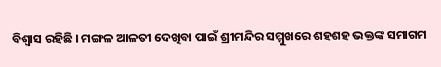ବିଶ୍ବାସ ରହିଛି । ମଙ୍ଗଳ ଆଳତୀ ଦେଖିବା ପାଇଁ ଶ୍ରୀମନ୍ଦିର ସମ୍ମୁଖରେ ଶହଶହ ଭକ୍ତଙ୍କ ସମାଗମ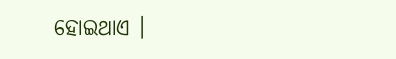ହୋଇଥାଏ ।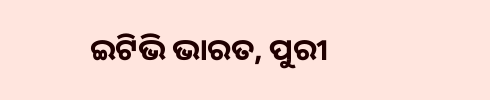ଇଟିଭି ଭାରତ, ପୁରୀ